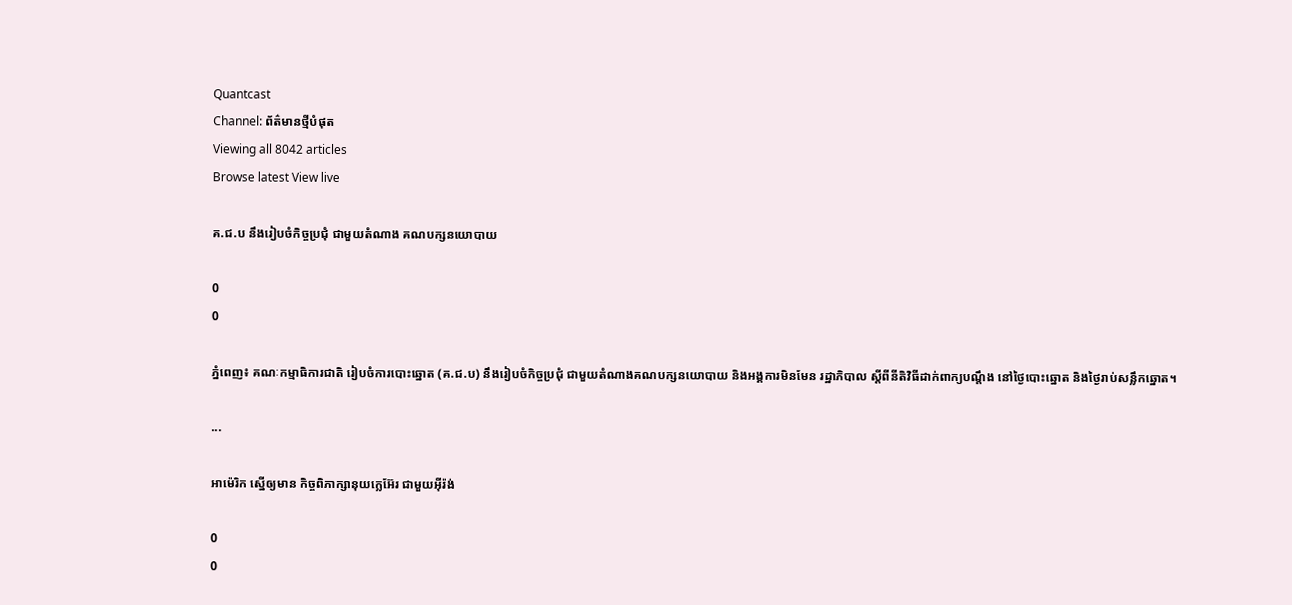Quantcast
Channel: ព័ត៌មានថ្មីបំផុត
Viewing all 8042 articles
Browse latest View live

គ.ជ.ប នឹងរៀបចំកិច្ចប្រជុំ ជាមួយតំណាង គណបក្សនយោបាយ

0
0

ភ្នំពេញ៖ គណៈកម្មាធិការជាតិ រៀបចំការបោះឆ្នោត (គ.ជ.ប) នឹងរៀបចំកិច្ចប្រជុំ ជាមួយតំណាងគណបក្សនយោបាយ និងអង្គការមិនមែន រដ្ឋាភិបាល ស្តីពីនីតិវិធីដាក់ពាក្យបណ្តឹង នៅថ្ងៃបោះឆ្នោត និងថ្ងៃរាប់សន្លឹកឆ្នោត។

...

អាម៉េរិក ស្នើឲ្យមាន កិច្ចពិភាក្សានុយក្លេអ៊ែរ ជាមួយអ៊ីរ៉ង់

0
0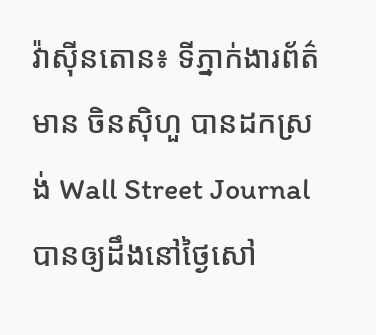វ៉ាស៊ីនតោន៖ ទីភ្នាក់ងារព័ត៌មាន ចិនស៊ិហួ បានដកស្រង់ Wall Street Journal បានឲ្យដឹងនៅថ្ងៃសៅ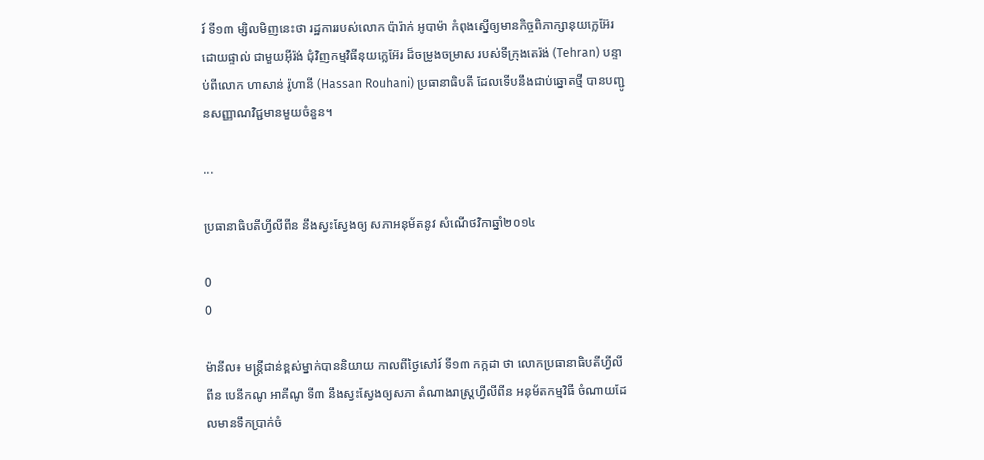រ៍ ទី១៣ ម្សិលមិញនេះថា រដ្ឋការរបស់លោក ប៉ារ៉ាក់ អូបាម៉ា កំពុងស្នើឲ្យមានកិច្ចពិភាក្សានុយក្លេអ៊ែរ ដោយផ្ទាល់ ជាមួយអ៊ីរ៉ង់ ជុំវិញកម្មវិធីនុយក្លេអ៊ែរ ដ៏ចម្រូងចម្រាស របស់ទីក្រុងតេរ៉ង់ (Tehran) បន្ទាប់ពីលោក ហាសាន់ រ៉ូហានី (Hassan Rouhani) ប្រធានាធិបតី ដែលទើបនឹងជាប់ឆ្នោតថ្មី បានបញ្ជូនសញ្ញាណវិជ្ជមានមួយចំនួន។

...

ប្រធានាធិបតីហ្វីលីពីន នឹងស្វះស្វែងឲ្យ សភាអនុម័តនូវ សំណើថវិកាឆ្នាំ២០១៤

0
0

ម៉ានីល៖ មន្រ្តីជាន់ខ្ពស់ម្នាក់បាននិយាយ កាលពីថ្ងៃសៅរ៍ ទី១៣ កក្កដា ថា លោកប្រធានាធិបតីហ្វីលីពីន បេនីកណូ អាគីណូ ទី៣ នឹងស្វះស្វែងឲ្យសភា តំណាងរាស្រ្តហ្វីលីពីន អនុម័តកម្មវិធី ចំណាយដែលមានទឹកប្រាក់ចំ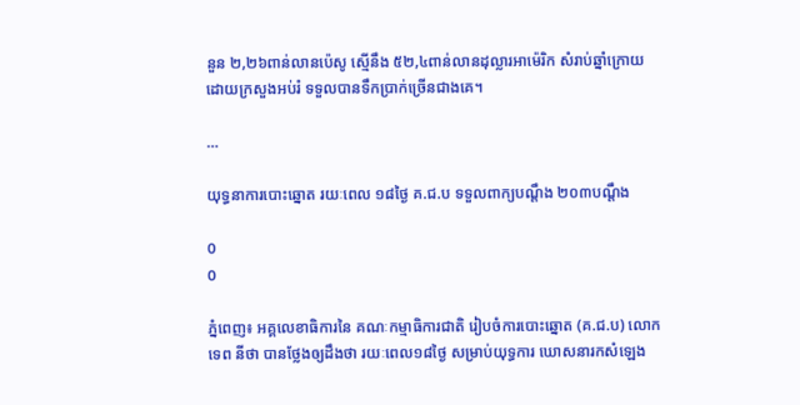នួន ២,២៦ពាន់លានប៉េសូ ស្មើនឹង ៥២,៤ពាន់លានដុល្លារអាម៉េរិក សំរាប់ឆ្នាំក្រោយ ដោយក្រសួងអប់រំ ទទួលបានទឹកប្រាក់ច្រើនជាងគេ។

...

យុទ្ធនាការបោះឆ្នោត រយៈពេល ១៨ថ្ងៃ គ.ជ.ប ទទួលពាក្យបណ្តឹង ២០៣បណ្តឹង

0
0

ភ្នំពេញ៖ អគ្គលេខាធិការនៃ គណៈកម្មាធិការជាតិ រៀបចំការបោះឆ្នោត (គ.ជ.ប) លោក ទេព នីថា បានថ្លែងឲ្យដឹងថា រយៈពេល១៨ថ្ងៃ សម្រាប់យុទ្ធការ ឃោសនារកសំឡេង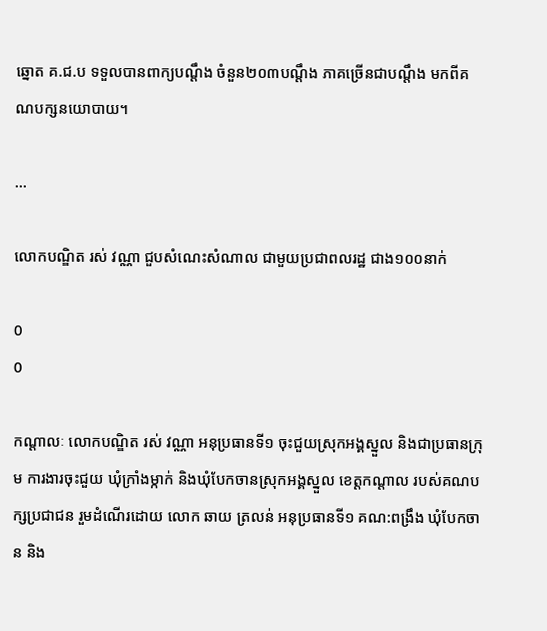ឆ្នោត គ.ជ.ប ទទួលបានពាក្យបណ្តឹង ចំនួន២០៣បណ្តឹង ភាគច្រើនជាបណ្តឹង មកពីគណបក្សនយោបាយ។

...

លោកបណ្ឌិត រស់ វណ្ណា ជួបសំណេះសំណាល ជាមួយប្រជាពលរដ្ឋ ជាង១០០នាក់

0
0

កណ្តាលៈ លោកបណ្ឌិត រស់ វណ្ណា អនុប្រធានទី១ ចុះជួយស្រុកអង្គស្នួល និងជាប្រធានក្រុម ការងារចុះជួយ ឃុំក្រាំងម្កាក់ និងឃុំបែកចានស្រុកអង្គស្នួល ខេត្តកណ្តាល របស់គណបក្សប្រជាជន រួមដំណើរដោយ លោក ឆាយ ត្រលន់ អនុប្រធានទី១ គណ:ពង្រឹង ឃុំបែកចាន និង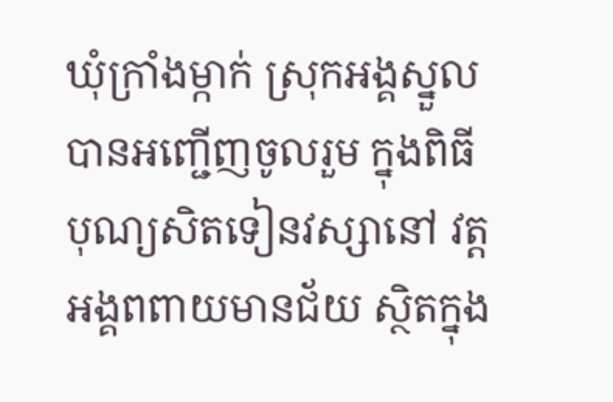ឃុំក្រាំងម្កាក់ ស្រុកអង្គស្នួល បានអញ្ជើញចូលរួម ក្នុងពិធីបុណ្យសិតទៀនវស្សានៅ វត្តអង្គពពាយមានជ័យ ស្ថិតក្នុង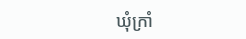ឃុំក្រាំ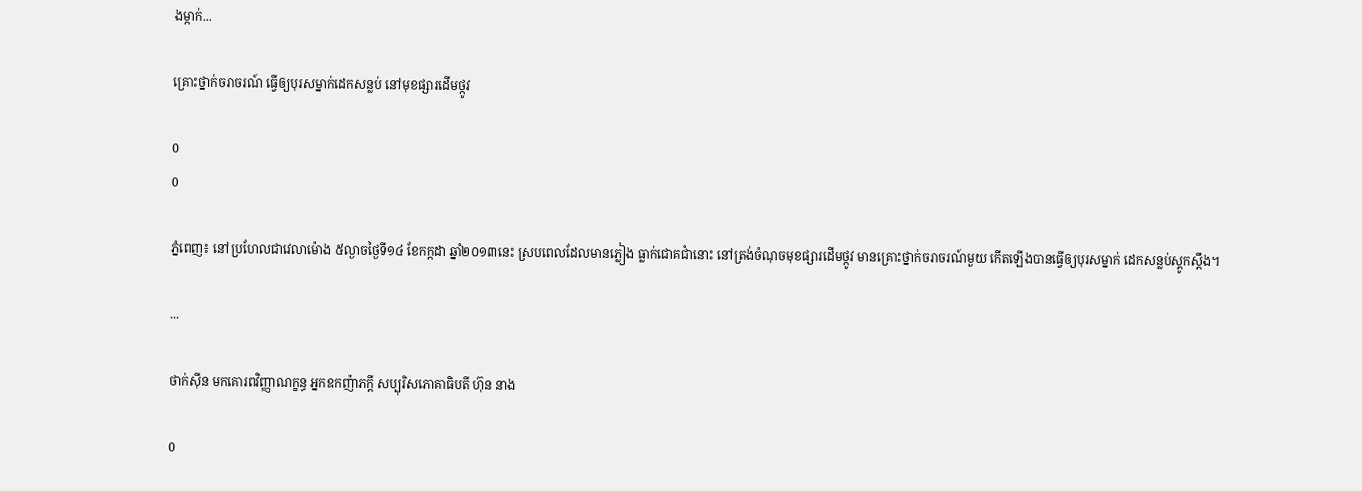ងម្កាក់...

គ្រោះថ្នាក់ចរាចរណ៍ ធ្វើឲ្យបុរសម្នាក់ដេកសន្លប់ នៅមុខផ្សារដើមថ្កូវ

0
0

ភ្នំពេញ៖ នៅប្រហែលជាវេលាម៉ោង ៥ល្ងាចថ្ងៃទី១៤ ខែកក្កដា ឆ្នាំ២០១៣នេះ ស្របពេលដែលមានភ្លៀង ធ្លាក់ជោគជាំនោះ នៅត្រង់ចំណុចមុខផ្សារដើមថ្កូវ មានគ្រោះថ្នាក់ចរាចរណ៍មួយ កើតឡើងបានធ្វើឲ្យបុរសម្នាក់ ដេកសន្លប់ស្តូកស្តឹង។

...

ថាក់ស៊ីន មកគោរពវិញ្ញាណក្ខន្ធ អ្នកឧកញ៉ាភក្តី សប្បុរិសភោគាធិបតី ហ៊ុន នាង

0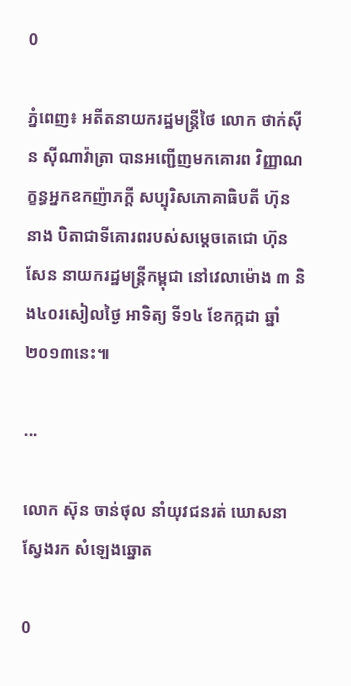0

ភ្នំពេញ៖ អតីតនាយករដ្ឋមន្រ្តីថៃ លោក ថាក់ស៊ីន ស៊ីណាវ៉ាត្រា បានអញ្ជើញមកគោរព វិញ្ញាណក្ខន្ធអ្នកឧកញ៉ាភក្តី សប្បុរិសភោគាធិបតី ហ៊ុន នាង បិតាជាទីគោរពរបស់សម្តេចតេជោ ហ៊ុន សែន នាយករដ្ឋមន្រ្តីកម្ពុជា នៅវេលាម៉ោង ៣ និង៤០រសៀលថ្ងៃ អាទិត្យ ទី១៤ ខែកក្កដា ឆ្នាំ២០១៣នេះ៕

...

លោក ស៊ុន ចាន់ថុល នាំយុវជនរត់ ឃោសនាស្វែងរក សំឡេងឆ្នោត

0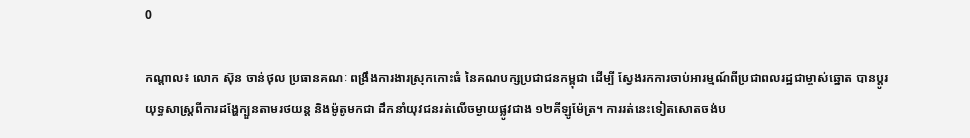0

កណ្តាល៖ លោក ស៊ុន ចាន់ថុល ប្រធានគណៈ ពង្រឹងការងារស្រុកកោះធំ នៃគណបក្សប្រជាជនកម្ពុជា ដើម្បី ស្វែងរកការចាប់អារម្មណ៍ពីប្រជាពលរដ្ឋជាម្ចាស់ឆ្នោត បានប្តូរយុទ្ធសាស្រ្តពីការដង្ហែក្បួនតាមរថយន្ត និងម៉ូតូមកជា ដឹកនាំយុវជនរត់លើចម្ងាយផ្លូវជាង ១២គីឡូម៉ែត្រ។ ការរត់នេះទៀតសោតចង់ប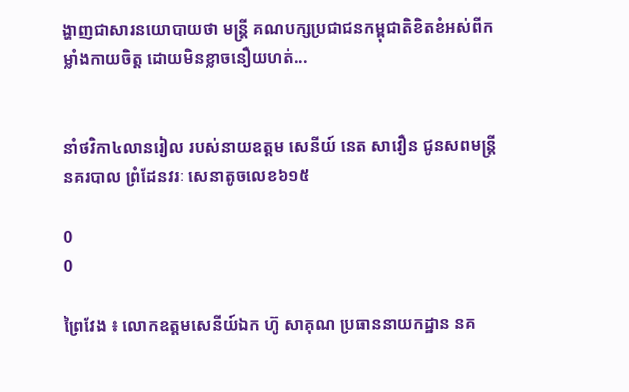ង្ហាញជាសារនយោបាយថា មន្រ្តី គណបក្សប្រជាជនកម្ពុជាតិខិតខំអស់ពីកម្លាំងកាយចិត្ត ដោយមិនខ្លាចនឿយហត់...


នាំថវិកា៤លានរៀល របស់នាយឧត្តម សេនីយ៍ នេត សាវឿន ជូនសពមន្រ្តី នគរបាល ព្រំដែនវរៈ សេនាតូចលេខ៦១៥

0
0

ព្រៃវែង ៖ លោកឧត្តមសេនីយ៍ឯក ហ៊ូ សាគុណ ប្រធាននាយកដ្ឋាន នគ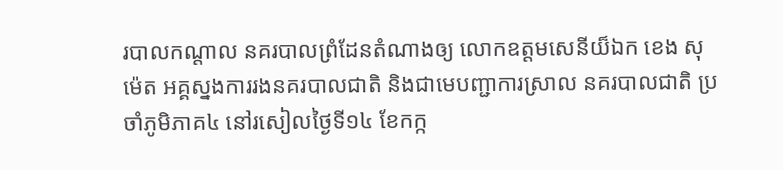របាលកណ្តាល នគរបាលព្រំដែនតំណាងឲ្យ លោកឧត្តមសេនីយ៏ឯក ខេង សុម៉េត អគ្គស្នងការរងនគរបាលជាតិ និងជាមេបញ្ជាការស្រាល នគរបាលជាតិ ប្រចាំភូមិភាគ៤ នៅរសៀលថ្ងៃទី១៤ ខែកក្ក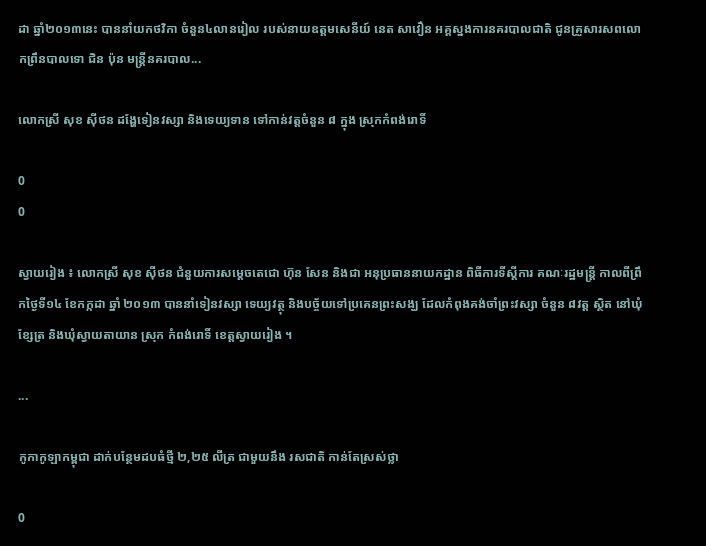ដា ឆ្នាំ២០១៣នេះ បាននាំយកថវិកា ចំនួន៤លានរៀល របស់នាយឧត្តមសេនីយ៍ នេត សាវឿន អគ្គស្នងការនគរបាលជាតិ ជូនគ្រួសារសពលោកព្រឹនបាលទោ ជិន ប៉ុន មន្រ្តីនគរបាល...

លោកស្រី សុខ ស៊ីថន ដង្ហែទៀនវស្សា និងទេយ្យទាន ទៅកាន់វត្ដចំនួន ៨ ក្នុង ស្រុកកំពង់រោទិ៍

0
0

ស្វាយរៀង ៖ លោកស្រី សុខ ស៊ីថន ជំនួយការសម្ដេចតេជោ ហ៊ុន សែន និងជា អនុប្រធាននាយកដ្ឋាន ពិធីការទីស្ដីការ គណៈរដ្ឋមន្ដ្រី កាលពីព្រឹកថ្ងៃទី១៤ ខែកក្កដា ឆ្នាំ ២០១៣ បាននាំទៀនវស្សា ទេយ្យវត្ថុ និងបច្ច័យទៅប្រគេនព្រះសង្ឃ ដែលកំពុងគង់ចាំព្រះវស្សា ចំនួន ៨វត្ដ ស្ថិត នៅឃុំខ្សែត្រ និងឃុំស្វាយតាយាន ស្រុក កំពង់រោទិ៍ ខេត្ដស្វាយរៀង ។

...

កូកាកូឡាកម្ពុជា ដាក់បន្ថែមដបធំថ្មី ២,២៥ លីត្រ ជាមួយនឹង រសជាតិ កាន់តែស្រស់ថ្លា

0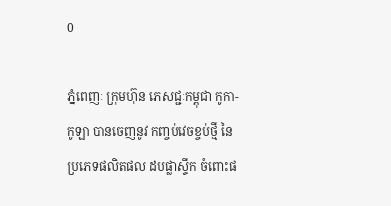0

ភ្នំពេញៈ ក្រុមហ៊ុន ភេសជ្ជៈកម្ពុជា កូកា-កូឡា បានចេញនូវ កញ្ចប់វេចខ្ចប់ថ្មី នៃប្រភេទផលិតផល ដបផ្លាស្ទីក ចំពោះផ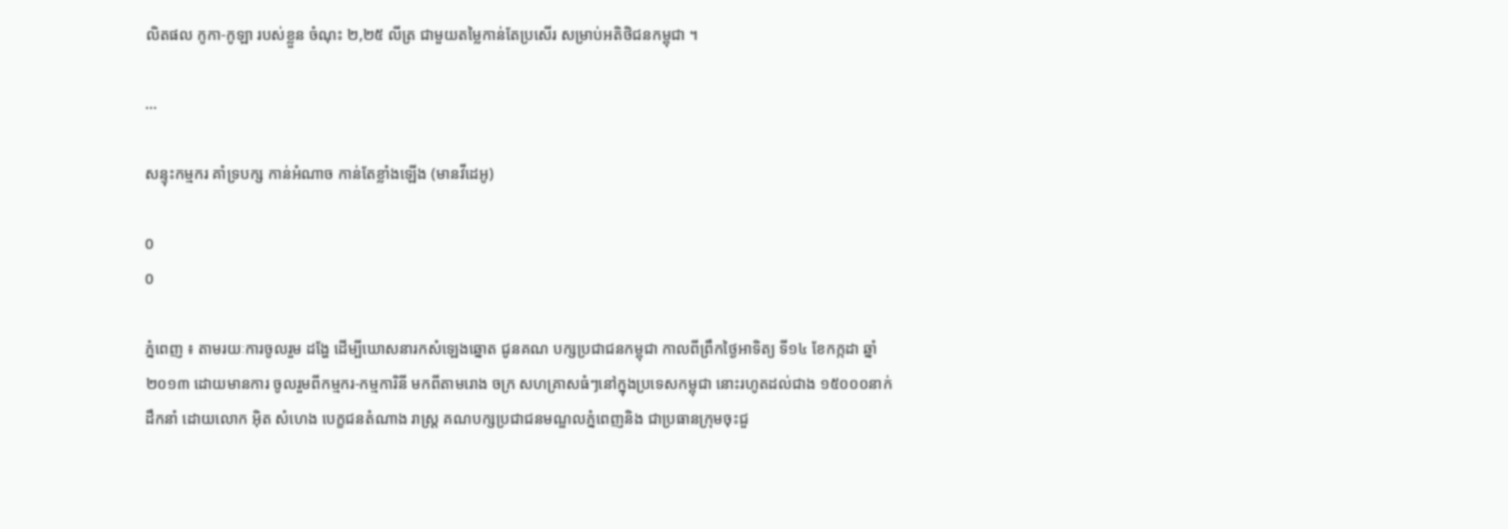លិតផល កូកា-កូឡា របស់ខ្លួន ចំណុះ ២,២៥ លីត្រ ជាមួយតម្លៃកាន់តែប្រសើរ សម្រាប់អតិថិជនកម្ពុជា ។

...

សន្ទុះកម្មករ គាំទ្របក្ស កាន់អំណាច កាន់តែខ្លាំងឡើង (មានវីដេអូ)

0
0

ភ្នំពេញ ៖ តាមរយៈការចូលរួម ដង្ហែ ដើម្បីឃោសនារកសំឡេងឆ្នោត ជូនគណ បក្សប្រជាជនកម្ពុជា កាលពីព្រឹកថ្ងៃអាទិត្យ ទី១៤ ខែកក្កដា ឆ្នាំ ២០១៣ ដោយមានការ ចូលរួមពីកម្មករ-កម្មការិនី មកពីតាមរោង ចក្រ សហគ្រាសធំៗនៅក្នុងប្រទេសកម្ពុជា នោះរហូតដល់ជាង ១៥០០០នាក់ ដឹកនាំ ដោយលោក អ៊ិត សំហេង បេក្ខជនតំណាង រាស្ដ្រ គណបក្សប្រជាជនមណ្ឌលភ្នំពេញនិង ជាប្រធានក្រុមចុះជួ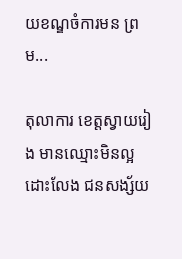យខណ្ឌចំការមន ព្រម...

តុលាការ ខេត្តស្វាយរៀង មានឈ្មោះមិនល្អ ដោះលែង ជនសង្ស័យ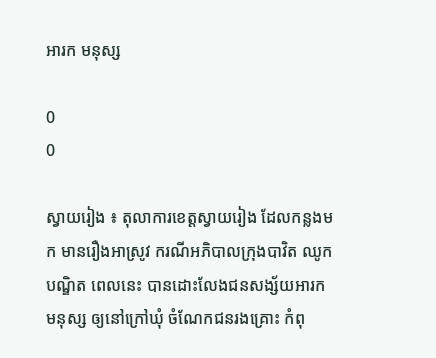អារក មនុស្ស

0
0

ស្វាយរៀង ៖ តុលាការខេត្តស្វាយរៀង ដែលកន្លងមក មានរឿងអាស្រូវ ករណីអភិបាលក្រុងបាវិត ឈូក បណ្ឌិត ពេលនេះ បានដោះលែងជនសង្ស័យអារកមនុស្ស ឲ្យនៅក្រៅឃុំ ចំណែកជនរងគ្រោះ កំពុ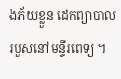ងភ័យខ្លួន ដេកព្យាបាល របួសនៅមន្ទីរពេទ្យ ។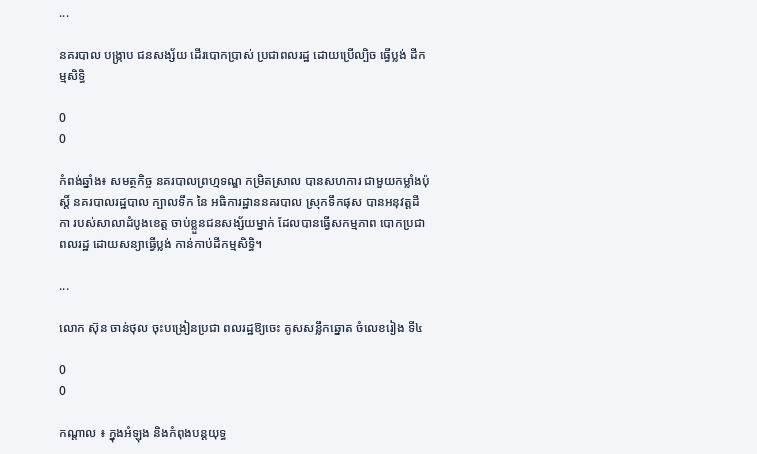...

នគរបាល បង្ក្រាប ជនសង្ស័យ ដើរបោកប្រាស់ ប្រជាពលរដ្ឋ ដោយប្រើល្បិច ធ្វើប្លង់ ដីកម្មសិទ្ធិ

0
0

កំពង់ឆ្នាំង៖ សមត្ថកិច្ច នគរបាលព្រហ្មទណ្ឌ កម្រិតស្រាល បានសហការ ជាមួយកម្លាំងប៉ុស្តិ៍ នគរបាលរដ្ឋបាល ក្បាលទឹក នៃ អធិការដ្ឋាននគរបាល ស្រុកទឹកផុស បានអនុវត្តដីកា របស់សាលាដំបូងខេត្ត ចាប់ខ្លួនជនសង្ស័យម្នាក់ ដែលបានធ្វើសកម្មភាព បោកប្រជាពលរដ្ឋ ដោយសន្យាធ្វើប្លង់ កាន់កាប់ដីកម្មសិទ្ធិ។

...

លោក ស៊ុន ចាន់ថុល ចុះបង្រៀនប្រជា ពលរដ្ឋឱ្យចេះ គូសសន្លឹកឆ្នោត ចំលេខរៀង ទី៤

0
0

កណ្ដាល ៖ ក្នុងអំឡុង និងកំពុងបន្ដយុទ្ធ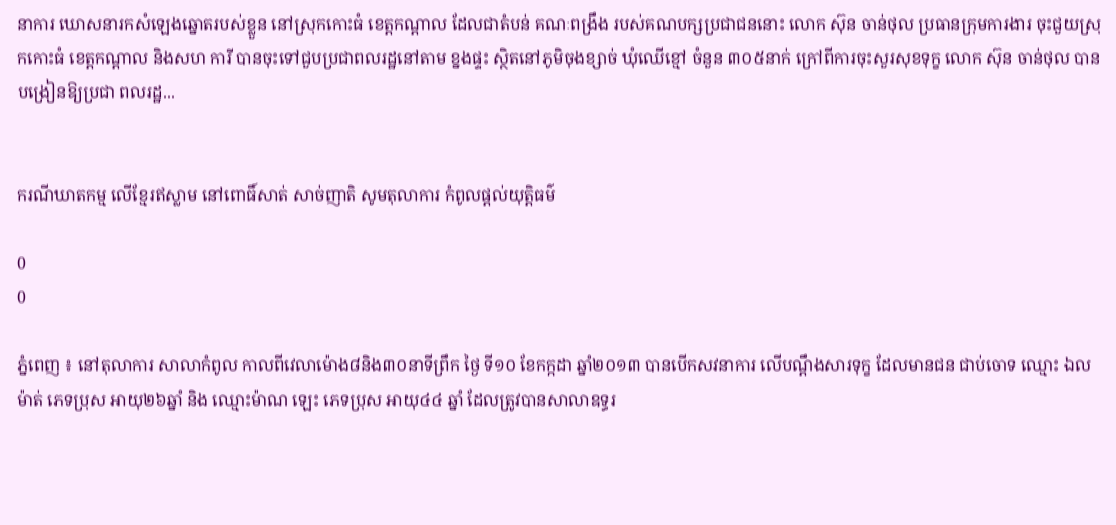នាការ ឃោសនារកសំឡេងឆ្នោតរបស់ខ្លួន នៅស្រុកកោះធំ ខេត្ដកណ្ដាល ដែលជាតំបន់ គណៈពង្រឹង របស់គណបក្សប្រជាជននោះ លោក ស៊ុន ចាន់ថុល ប្រធានក្រុមការងារ ចុះជួយស្រុកកោះធំ ខេត្ដកណ្ដាល និងសហ ការី បានចុះទៅជួបប្រជាពលរដ្ឋនៅតាម ខ្នងផ្ទះ ស្ថិតនៅភូមិចុងខ្សាច់ ឃុំឈើខ្មៅ ចំនួន ៣០៥នាក់ ក្រៅពីការចុះសួរសុខទុក្ខ លោក ស៊ុន ចាន់ថុល បានបង្រៀនឱ្យប្រជា ពលរដ្ឋ...


ករណីឃាតកម្ម លើខ្មែរឥស្លាម នៅពោធិ៍សាត់ សាច់ញាតិ សូមតុលាការ កំពូលផ្ដល់យុត្ដិធម៌

0
0

ភ្នំពេញ ៖ នៅតុលាការ សាលាកំពូល កាលពីវេលាម៉ោង៨និង៣០នាទីព្រឹក ថ្ងៃ ទី១០ ខែកក្កដា ឆ្នាំ២០១៣ បានបើកសវនាការ លើបណ្ដឹងសារទុក្ខ ដែលមានជន ជាប់ចោទ ឈ្មោះ ឯល ម៉ាត់ ភេទប្រុស អាយុ២៦ឆ្នាំ និង ឈ្មោះម៉ាណ ឡេះ ភេទប្រុស អាយុ៤៤ ឆ្នាំ ដែលត្រូវបានសាលាឧទ្ធរ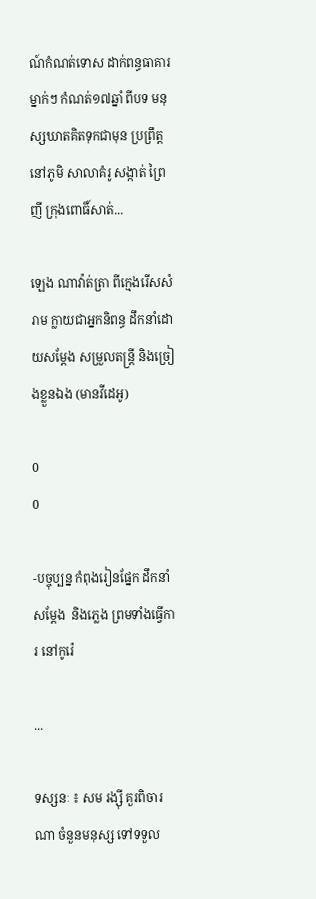ណ៍កំណត់ទោស ដាក់ពន្ធធាគារម្នាក់ៗ កំណត់១៧ឆ្នាំ ពីបទ មនុស្សឃាតគិតទុកជាមុន ប្រព្រឹត្ដនៅភូមិ សាលាគំរូ សង្កាត់ ព្រៃញី ក្រុងពោធិ៍សាត់...

ឡេង ណាវ៉ាត់ត្រា ពីក្មេងរើសសំរាម ក្លាយជាអ្នកនិពន្ធ ដឹកនាំដោយសម្ដែង សម្រួលតន្ដ្រី និងច្រៀងខ្លួនឯង (មានវីដេអូ)

0
0

-បច្ចុប្បន្ន កំពុងរៀនផ្នែក ដឹកនាំសម្ដែង  និងភ្លេង ព្រមទាំងធ្វើការ នៅកូរ៉េ

...

ទស្សនៈ ៖ សម រង្ស៊ី គួរពិចារណា ចំនួនមនុស្ស ទៅទទួល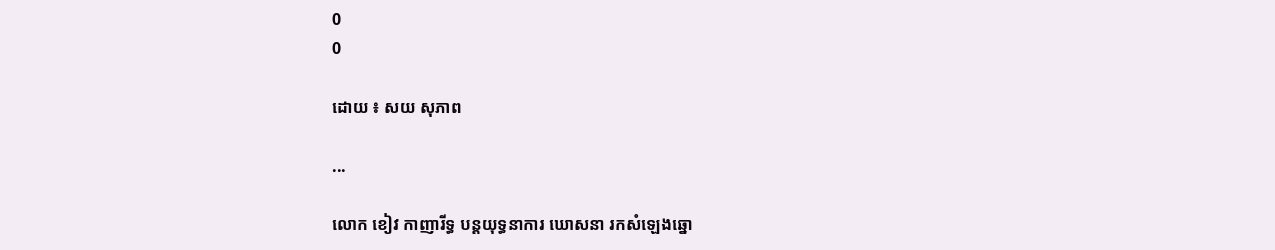0
0

ដោយ ៖ សយ សុភាព

...

លោក ខៀវ កាញារីទ្ធ បន្ដយុទ្ធនាការ ឃោសនា រកសំឡេងឆ្នោ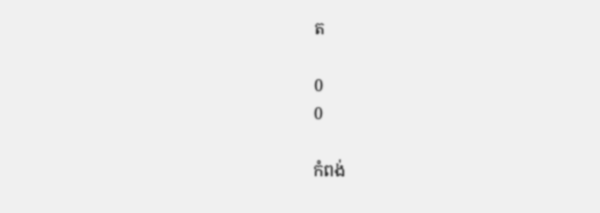ត

0
0

កំពង់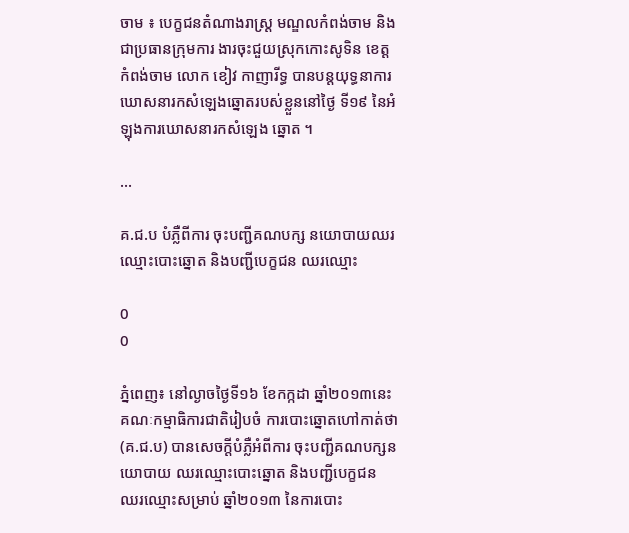ចាម ៖ បេក្ខជនតំណាងរាស្ដ្រ មណ្ឌលកំពង់ចាម និងជាប្រធានក្រុមការ ងារចុះជួយស្រុកកោះសូទិន ខេត្ដកំពង់ចាម លោក ខៀវ កាញារីទ្ធ បានបន្ដយុទ្ធនាការ ឃោសនារកសំឡេងឆ្នោតរបស់ខ្លួននៅថ្ងៃ ទី១៩ នៃអំឡុងការឃោសនារកសំឡេង ឆ្នោត ។

...

គ.ជ.ប បំភ្លឺពីការ ចុះបញ្ជីគណបក្ស នយោបាយឈរ ឈ្មោះបោះឆ្នោត និងបញ្ជីបេក្ខជន ឈរឈ្មោះ

0
0

ភ្នំពេញ៖ នៅល្ងាចថ្ងៃទី១៦ ខែកក្កដា ឆ្នាំ២០១៣នេះ គណៈកម្មាធិការជាតិរៀបចំ ការបោះឆ្នោតហៅកាត់ថា (គ.ជ.ប) បានសេចក្តីបំភ្លឺអំពីការ ចុះបញ្ជីគណបក្សនយោបាយ ឈរឈ្មោះបោះឆ្នោត និងបញ្ជីបេក្ខជន ឈរឈ្មោះសម្រាប់ ឆ្នាំ២០១៣ នៃការបោះ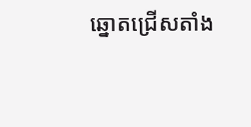ឆ្នោតជ្រើសតាំង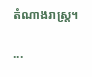តំណាងរាស្រ្ត។

...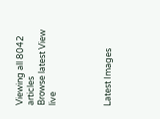Viewing all 8042 articles
Browse latest View live




Latest Images